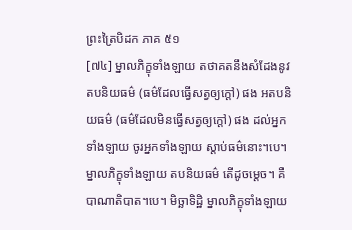ព្រះត្រៃបិដក ភាគ ៥១
[៧៤] ម្នាលភិក្ខុទាំងឡាយ តថាគតនឹងសំដែងនូវតបនិយធម៌ (ធម៌ដែលធ្វើសត្វឲ្យក្តៅ) ផង អតបនិយធម៌ (ធម៌ដែលមិនធ្វើសត្វឲ្យក្តៅ) ផង ដល់អ្នកទាំងឡាយ ចូរអ្នកទាំងឡាយ ស្តាប់ធម៌នោះ។បេ។ ម្នាលភិក្ខុទាំងឡាយ តបនិយធម៌ តើដូចម្តេច។ គឺបាណាតិបាត។បេ។ មិច្ឆាទិដ្ឋិ ម្នាលភិក្ខុទាំងឡាយ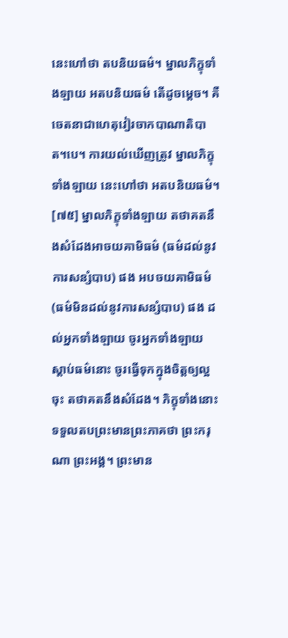នេះហៅថា តបនិយធម៌។ ម្នាលភិក្ខុទាំងឡាយ អតបនិយធម៌ តើដូចម្តេច។ គឺចេតនាជាហេតុវៀរចាកបាណាតិបាត។បេ។ ការយល់ឃើញត្រូវ ម្នាលភិក្ខុទាំងឡាយ នេះហៅថា អតបនិយធម៌។
[៧៥] ម្នាលភិក្ខុទាំងឡាយ តថាគតនឹងសំដែងអាចយគាមិធម៌ (ធម៌ដល់នូវការសន្សំបាប) ផង អបចយគាមិធម៌ (ធម៌មិនដល់នូវការសន្សំបាប) ផង ដល់អ្នកទាំងឡាយ ចូរអ្នកទាំងឡាយ ស្តាប់ធម៌នោះ ចូរធ្វើទុកក្នុងចិត្តឲ្យល្អចុះ តថាគតនឹងសំដែង។ ភិក្ខុទាំងនោះ ទទួលតបព្រះមានព្រះភាគថា ព្រះករុណា ព្រះអង្គ។ ព្រះមាន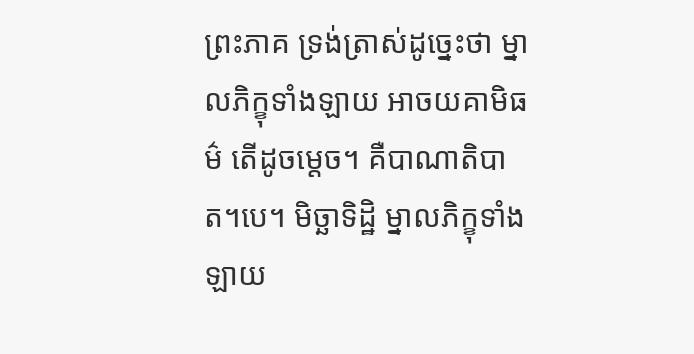ព្រះភាគ ទ្រង់ត្រាស់ដូច្នេះថា ម្នាលភិក្ខុទាំងឡាយ អាចយគាមិធម៌ តើដូចម្តេច។ គឺបាណាតិបាត។បេ។ មិច្ឆាទិដ្ឋិ ម្នាលភិក្ខុទាំងឡាយ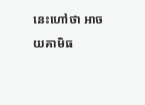នេះហៅថា អាចយគាមិធ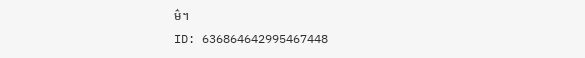ម៌។
ID: 636864642995467448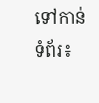ទៅកាន់ទំព័រ៖